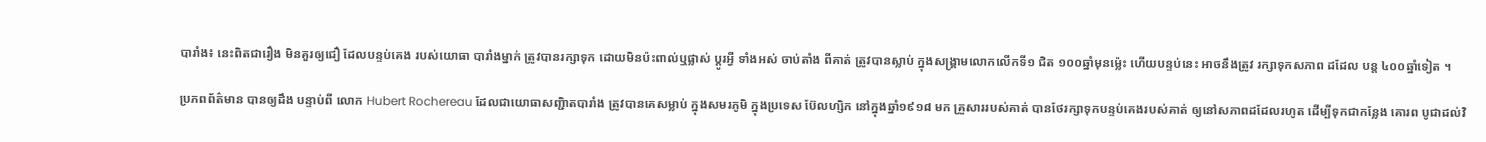បារាំង៖ នេះពិតជារឿង មិនគួរឲ្យជឿ ដែលបន្ទប់គេង របស់យោធា បារាំងម្នាក់ ត្រូវបានរក្សាទុក ដោយមិនប៉ះពាល់ឬផ្លាស់ ប្តូរអ្វី ទាំងអស់ ចាប់តាំង ពីគាត់ ត្រូវបានស្លាប់ ក្នុងសង្គ្រាមលោកលើកទី១ ជិត ១០០ឆ្នាំមុនម៉្លេះ ហើយបន្ទប់នេះ អាចនឹងត្រូវ រក្សាទុកសភាព ដដែល បន្ត ៤០០ឆ្នាំទៀត ។

ប្រភពព័ត៌មាន បានឲ្យដឹង បន្ទាប់ពី លោក Hubert Rochereau ដែលជាយោធាសញ្ជិាតបារាំង ត្រូវបានគេសម្លាប់ ក្នុងសមរភូមិ ក្នុងប្រទេស ប៊ែលហ្សិក នៅក្នុងឆ្នាំ១៩១៨ មក គ្រួសាររបស់គាត់ បានថែរក្សាទុកបន្ទប់គេងរបស់គាត់ ឲ្យនៅសភាពដដែលរហូត ដើម្បីទុកជាកន្លែង គោរព បូជាដល់វិ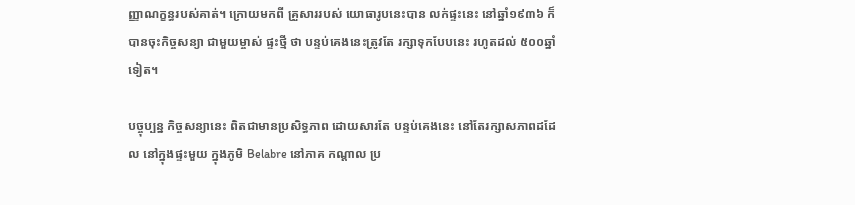ញ្ញាណក្ខន្ធរបស់គាត់។ ក្រោយមកពី គ្រួសាររបស់ យោធារូបនេះបាន លក់ផ្ទះនេះ នៅឆ្នាំ១៩៣៦ ក៏បានចុះកិច្ចសន្យា ជាមួយម្ចាស់ ផ្ទះថ្មី ថា បន្ទប់គេងនេះត្រូវតែ រក្សាទុកបែបនេះ រហូតដល់ ៥០០ឆ្នាំទៀត។

បច្ចុប្បន្ន កិច្ចសន្យានេះ ពិតជាមានប្រសិទ្ធភាព ដោយសារតែ បន្ទប់គេងនេះ នៅតែរក្សាសភាពដដែល នៅក្នុងផ្ទះមួយ ក្នុងភូមិ Belabre នៅភាគ កណ្តាល ប្រ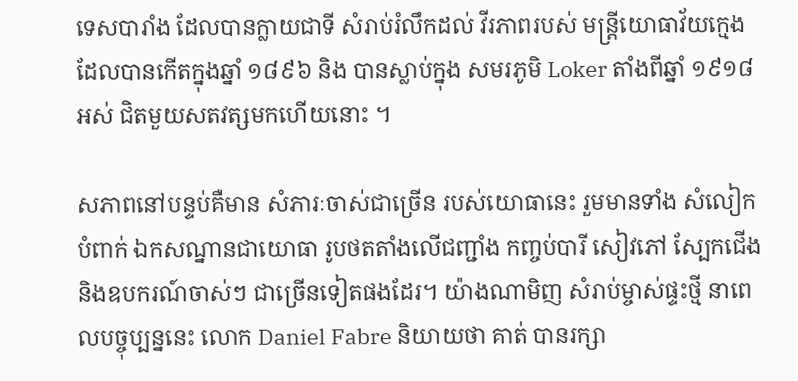ទេសបារាំង ដែលបានក្លាយជាទី សំរាប់រំលឹកដល់ វីរភាពរបស់ មន្ត្រីយោធាវ័យក្មេង ដែលបានកើតក្នុងឆ្នាំ ១៨៩៦ និង បានស្លាប់ក្នុង សមរភូមិ Loker តាំងពីឆ្នាំ ១៩១៨ អស់ ជិតមួយសតវត្សមកហើយនោះ ។

សភាពនៅបន្ទប់គឺមាន សំភារៈចាស់ជាច្រើន របស់យោធានេះ រួមមានទាំង សំលៀកបំពាក់ ឯកសណ្នានជាយោធា រូបថតតាំងលើជញ្ជាំង កញ្ចប់បារី សៀវភៅ ស្បែកជើង និងឧបករណ៍ចាស់ៗ ជាច្រើនទៀតផងដែរ។ យ៉ាងណាមិញ សំរាប់ម្ចាស់ផ្ទះថ្មី នាពេលបច្ចុប្បន្ននេះ លោក Daniel Fabre និយាយថា គាត់ បានរក្សា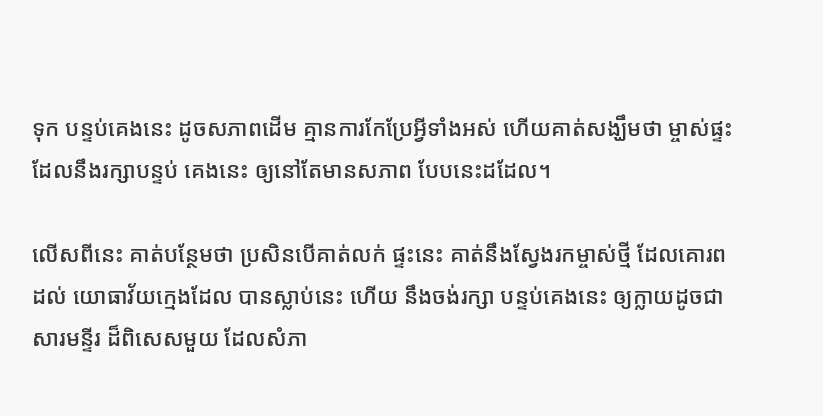ទុក បន្ទប់គេងនេះ ដូចសភាពដើម គ្មានការកែប្រែអ្វីទាំងអស់ ហើយគាត់សង្ឃឹមថា ម្ចាស់ផ្ទះ ដែលនឹងរក្សាបន្ទប់ គេងនេះ ឲ្យនៅតែមានសភាព បែបនេះដដែល។

លើសពីនេះ គាត់បន្ថែមថា ប្រសិនបើគាត់លក់ ផ្ទះនេះ គាត់នឹងស្វែងរកម្ចាស់ថ្មី ដែលគោរពដល់ យោធាវ័យក្មេងដែល បានស្លាប់នេះ ហើយ នឹងចង់រក្សា បន្ទប់គេងនេះ ឲ្យក្លាយដូចជា សារមន្ទីរ ដ៏ពិសេសមួយ ដែលសំភា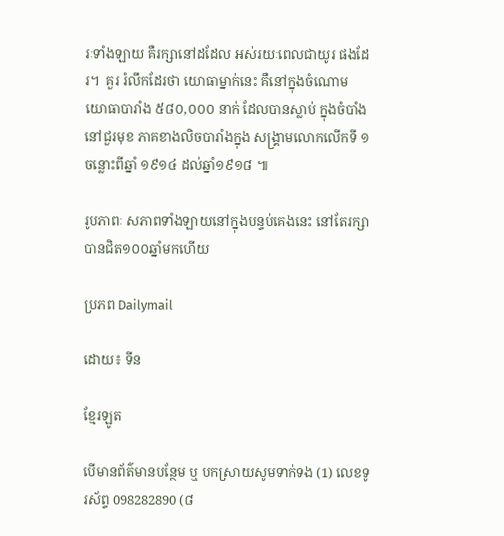រៈទាំងឡាយ គឺរក្សានៅដដែល អស់រយៈពេលជាយូរ ផងដែរ។  គួរ រំលឹកដែរថា យោធាម្នាក់នេះ គឺនៅក្នុងចំណោម យោធាបារាំង ៥៨០,០០០ នាក់ ដែលបានស្លាប់ ក្នុងចំបាំងនៅជួរមុខ ភាគខាងលិចបារាំងក្នុង សង្គ្រាមលោកលើកទី ១ ចន្លោះពីឆ្នាំ ១៩១៤ ដល់ឆ្នាំ១៩១៨ ៕

រូបភាពៈ សភាពទាំងឡាយនៅក្នុងបន្ទប់គេងនេះ នៅតែរក្សាបានជិត១០០ឆ្នាំមកហើយ

ប្រភព Dailymail

ដោយ៖ ទីន

ខ្មែរឡូត

បើមានព័ត៌មានបន្ថែម ឬ បកស្រាយសូមទាក់ទង (1) លេខទូរស័ព្ទ 098282890 (៨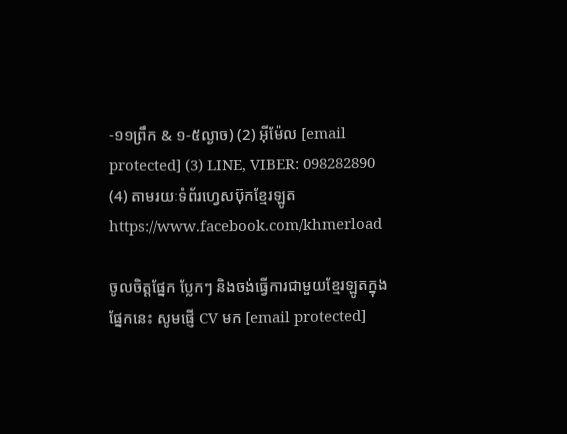-១១ព្រឹក & ១-៥ល្ងាច) (2) អ៊ីម៉ែល [email protected] (3) LINE, VIBER: 098282890 (4) តាមរយៈទំព័រហ្វេសប៊ុកខ្មែរឡូត https://www.facebook.com/khmerload

ចូលចិត្តផ្នែក ប្លែកៗ និងចង់ធ្វើការជាមួយខ្មែរឡូតក្នុងផ្នែកនេះ សូមផ្ញើ CV មក [email protected]